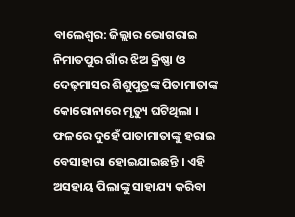ବାଲେଶ୍ବର: ଜିଲ୍ଲାର ଭୋଗରାଇ ନିମାତପୁର ଗାଁର ଝିଅ କ୍ରିଷ୍ଣା ଓ ଦେଢ଼ମାସର ଶିଶୁପୁତ୍ରଙ୍କ ପିତାମାତାଙ୍କ କୋରୋନାରେ ମୃତ୍ୟୁ ଘଟିଥିଲା । ଫଳରେ ଦୁହେଁ ପାତାମାତାଙ୍କୁ ହରାଇ ବେସାହାରା ହୋଇଯାଇଛନ୍ତି । ଏହି ଅସହାୟ ପିଲାଙ୍କୁ ସାହାଯ୍ୟ କରିବା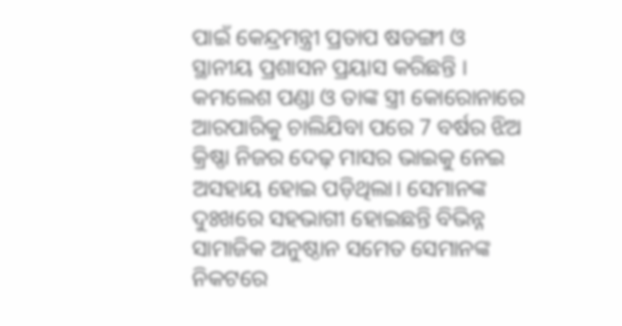ପାଇଁ କେନ୍ଦ୍ରମନ୍ତ୍ରୀ ପ୍ରତାପ ଷଡଙ୍ଗୀ ଓ ସ୍ଥାନୀୟ ପ୍ରଶାସନ ପ୍ରୟାସ କରିଛନ୍ତି ।
କମଲେଶ ପଣ୍ଡା ଓ ତାଙ୍କ ସ୍ତ୍ରୀ କୋରୋନାରେ ଆରପାରିକୁ ଚାଲିଯିବା ପରେ 7 ବର୍ଷର ଝିଅ କ୍ରିଷ୍ଣା ନିଜର ଦେଢ଼ ମାସର ଭାଇକୁ ନେଇ ଅସହାୟ ହୋଇ ପଡ଼ିଥିଲା। ସେମାନଙ୍କ ଦୁଃଖରେ ସହଭାଗୀ ହୋଇଛନ୍ତି ବିଭିନ୍ନ ସାମାଜିକ ଅନୁଷ୍ଠାନ ସମେତ ସେମାନଙ୍କ ନିକଟରେ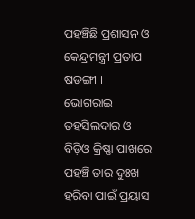ପହଞ୍ଚିଛି ପ୍ରଶାସନ ଓ କେନ୍ଦ୍ରମନ୍ତ୍ରୀ ପ୍ରତାପ ଷଡଙ୍ଗୀ । ଭୋଗରାଇ ତହସିଲଦାର ଓ ବିଡ଼ିଓ କ୍ରିଷ୍ଣା ପାଖରେ ପହଞ୍ଚି ତାର ଦୁଃଖ ହରିବା ପାଇଁ ପ୍ରୟାସ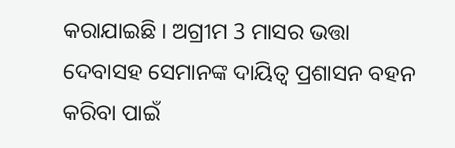କରାଯାଇଛି । ଅଗ୍ରୀମ 3 ମାସର ଭତ୍ତା ଦେବାସହ ସେମାନଙ୍କ ଦାୟିତ୍ବ ପ୍ରଶାସନ ବହନ କରିବା ପାଇଁ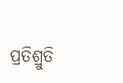ପ୍ରତିଶ୍ରୁତି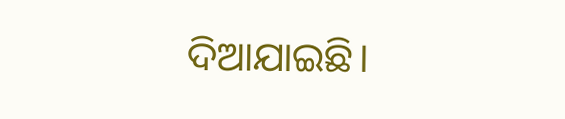ଦିଆଯାଇଛି।